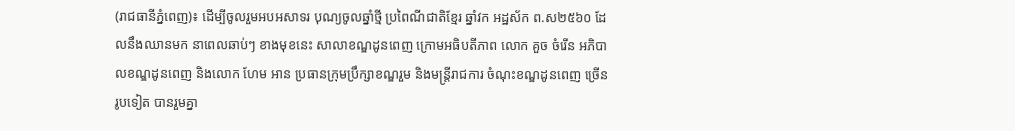(រាជធានីភ្នំពេញ)៖ ដើម្បីចូលរួមអបអសាទរ បុណ្យចូលឆ្នាំថ្មី ប្រពៃណីជាតិខ្មែរ ឆ្នាំវក អដ្ឋស័ក ព.ស២៥៦០ ដែលនឹងឈានមក នាពេលឆាប់ៗ ខាងមុខនេះ សាលាខណ្ឌដូនពេញ ក្រោមអធិបតីភាព លោក គួច ចំរើន អភិបាលខណ្ឌដូនពេញ និងលោក ហែម អាន ប្រធានក្រុមប្រឹក្សាខណ្ឌរួម និងមន្ត្រីរាជការ ចំណុះខណ្ឌដូនពេញ ច្រើនរូបទៀត បានរួមគ្នា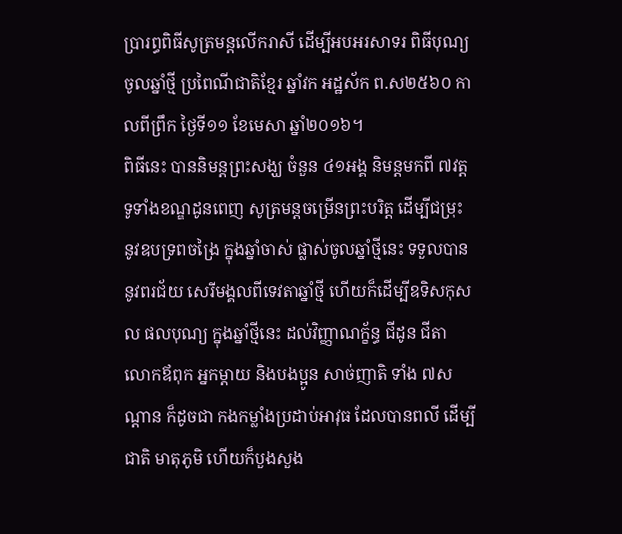ប្រារព្ធពិធីសូត្រមន្តលើករាសី ដើម្បីអបអរសាទរ ពិធីបុណ្យចូលឆ្នាំថ្មី ប្រពៃណីជាតិខ្មែរ ឆ្នាំវក អដ្ឋស័ក ព.ស២៥៦០ កាលពីព្រឹក ថ្ងៃទី១១ ខែមេសា ឆ្នាំ២០១៦។
ពិធីនេះ បាននិមន្តព្រះសង្ឃ ចំនួន ៤១អង្គ និមន្តមកពី ៧វត្ត ទូទាំងខណ្ឌដូនពេញ សូត្រមន្តចម្រើនព្រះបរិត្ត ដើម្បីជម្រុះ នូវឧបទ្រពចង្រៃ ក្នុងឆ្នាំចាស់ ផ្លាស់ចូលឆ្នាំថ្មីនេះ ទទួលបាននូវពរជ័យ សេរីមង្គលពីទេវតាឆ្នាំថ្មី ហើយក៏ដើម្បីឧទិសកុសល ផលបុណ្យ ក្នុងឆ្នាំថ្មីនេះ ដល់វិញ្ញាណក្ខ័ន្ធ ជីដូន ជីតា លោកឪពុក អ្នកម្ដាយ និងបងប្អូន សាច់ញាតិ ទាំង ៧សណ្ដាន ក៏ដូចជា កងកម្លាំងប្រដាប់អាវុធ ដែលបានពលី ដើម្បីជាតិ មាតុភូមិ ហើយក៏បួងសួង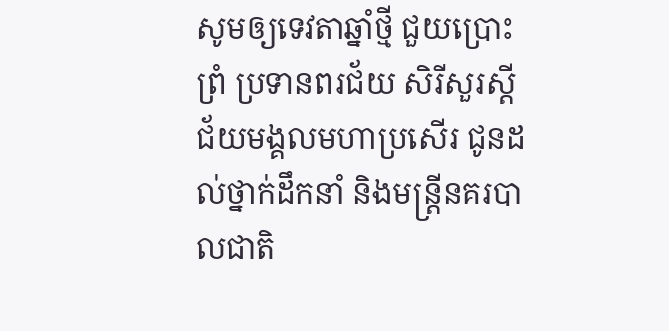សូមឲ្យទេវតាឆ្នាំថ្មី ជួយប្រោះព្រំ ប្រទានពរជ័យ សិរីសួរស្តី ជ័យមង្គលមហាប្រសើរ ជូនដល់ថ្នាក់ដឹកនាំ និងមន្ត្រីនគរបាលជាតិ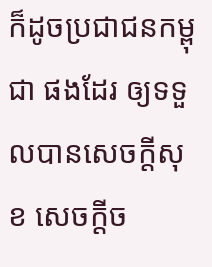ក៏ដូចប្រជាជនកម្ពុជា ផងដែរ ឲ្យទទួលបានសេចក្តីសុខ សេចក្តីច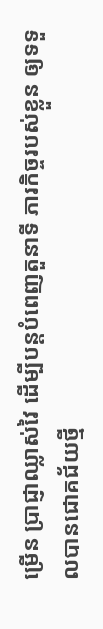ម្រើន ប្រាជ្ញាឈ្លាស់វៃ ដើម្បីបន្តបំពេញតួនាទី ភារកិច្ចរបស់ខ្លួន ឲ្យទទួលបានជោគជ័យថ្មី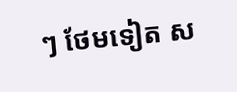ៗ ថែមទៀត ស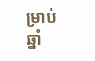ម្រាប់ឆ្នាំ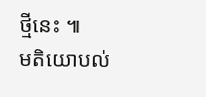ថ្មីនេះ ៕
មតិយោបល់